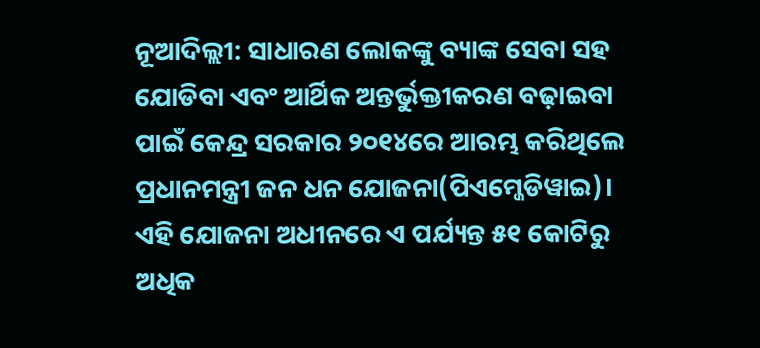ନୂଆଦିଲ୍ଲୀ: ସାଧାରଣ ଲୋକଙ୍କୁ ବ୍ୟାଙ୍କ ସେବା ସହ ଯୋଡିବା ଏବଂ ଆର୍ଥିକ ଅନ୍ତର୍ଭୁକ୍ତୀକରଣ ବଢ଼ାଇବା ପାଇଁ କେନ୍ଦ୍ର ସରକାର ୨୦୧୪ରେ ଆରମ୍ଭ କରିଥିଲେ ପ୍ରଧାନମନ୍ତ୍ରୀ ଜନ ଧନ ଯୋଜନା(ପିଏମ୍ଜେଡିୱାଇ)। ଏହି ଯୋଜନା ଅଧୀନରେ ଏ ପର୍ଯ୍ୟନ୍ତ ୫୧ କୋଟିରୁ ଅଧିକ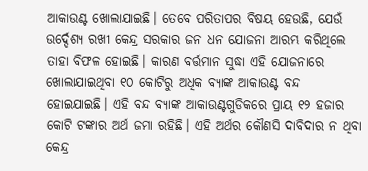ଆକାଉଣ୍ଟ ଖୋଲାଯାଇଛି। ତେବେ ପରିତାପର ବିଷୟ ହେଉଛି, ଯେଉଁ ଉର୍ଦ୍ଦେଶ୍ୟ ରଖୀ କେନ୍ଦ୍ର ସରକାର ଜନ ଧନ ଯୋଜନା ଆରମ୍ଭ କରିଥିଲେ ତାହା ବିଫଳ ହୋଇଛି। କାରଣ ବର୍ତ୍ତମାନ ସୁଦ୍ଧା ଏହି ଯୋଜନାରେ ଖୋଲାଯାଇଥିବା ୧୦ କୋଟିରୁ ଅଧିକ ବ୍ୟାଙ୍କ ଆକାଉଣ୍ଟ ବନ୍ଦ ହୋଇଯାଇଛି। ଏହି ବନ୍ଦ ବ୍ୟାଙ୍କ ଆକାଉଣ୍ଟଗୁଡିକରେ ପ୍ରାୟ ୧୨ ହଜାର କୋଟି ଟଙ୍କାର ଅର୍ଥ ଜମା ରହିଛି। ଏହି ଅର୍ଥର କୌଣସି ଦାବିଦାର ନ ଥିବା କେନ୍ଦ୍ର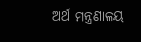ଅର୍ଥ ମନ୍ତ୍ରଣାଳୟ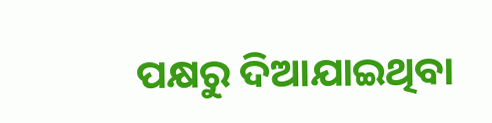ପକ୍ଷରୁ ଦିଆଯାଇଥିବା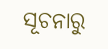ସୂଚନାରୁ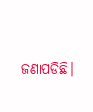ଜଣାପଡିଛି।